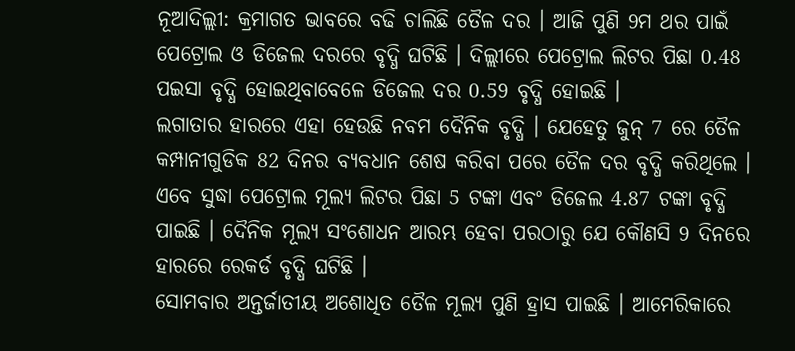ନୂଆଦିଲ୍ଲୀ: କ୍ରମାଗତ ଭାବରେ ବଢି ଚାଲିଛି ତୈଳ ଦର । ଆଜି ପୁଣି 9ମ ଥର ପାଇଁ ପେଟ୍ରୋଲ ଓ ଡିଜେଲ ଦରରେ ବୃଦ୍ଧି ଘଟିଛି । ଦିଲ୍ଲୀରେ ପେଟ୍ରୋଲ ଲିଟର ପିଛା 0.48 ପଇସା ବୃଦ୍ଧି ହୋଇଥିବାବେଳେ ଡିଜେଲ ଦର 0.59 ବୃଦ୍ଧି ହୋଇଛି ।
ଲଗାତାର ହାରରେ ଏହା ହେଉଛି ନବମ ଦୈନିକ ବୃଦ୍ଧି । ଯେହେତୁ ଜୁନ୍ 7 ରେ ତୈଳ କମ୍ପାନୀଗୁଡିକ 82 ଦିନର ବ୍ୟବଧାନ ଶେଷ କରିବା ପରେ ତୈଳ ଦର ବୃଦ୍ଧି କରିଥିଲେ । ଏବେ ସୁଦ୍ଧା ପେଟ୍ରୋଲ ମୂଲ୍ୟ ଲିଟର ପିଛା 5 ଟଙ୍କା ଏବଂ ଡିଜେଲ 4.87 ଟଙ୍କା ବୃଦ୍ଧି ପାଇଛି । ଦୈନିକ ମୂଲ୍ୟ ସଂଶୋଧନ ଆରମ୍ଭ ହେବା ପରଠାରୁ ଯେ କୌଣସି 9 ଦିନରେ ହାରରେ ରେକର୍ଡ ବୃଦ୍ଧି ଘଟିଛି ।
ସୋମବାର ଅନ୍ତର୍ଜାତୀୟ ଅଶୋଧିତ ତୈଳ ମୂଲ୍ୟ ପୁଣି ହ୍ରାସ ପାଇଛି । ଆମେରିକାରେ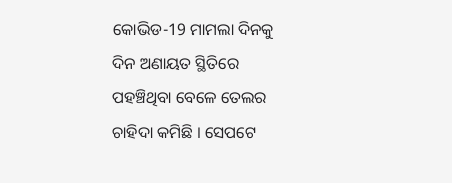କୋଭିଡ-19 ମାମଲା ଦିନକୁ ଦିନ ଅଣାୟତ ସ୍ଥିତିରେ ପହଞ୍ଚିଥିବା ବେଳେ ତେଲର ଚାହିଦା କମିଛି । ସେପଟେ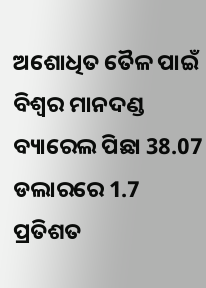ଅଶୋଧିତ ତୈଳ ପାଇଁ ବିଶ୍ବର ମାନଦଣ୍ଡ ବ୍ୟାରେଲ ପିଛା 38.07 ଡଲାରରେ 1.7 ପ୍ରତିଶତ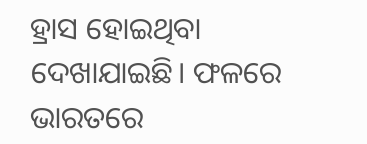ହ୍ରାସ ହୋଇଥିବା ଦେଖାଯାଇଛି। ଫଳରେ ଭାରତରେ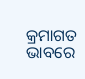କ୍ରମାଗତ ଭାବରେ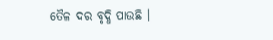ତୈଳ ଦର ବୃଦ୍ଧି ପାଉଛି ।